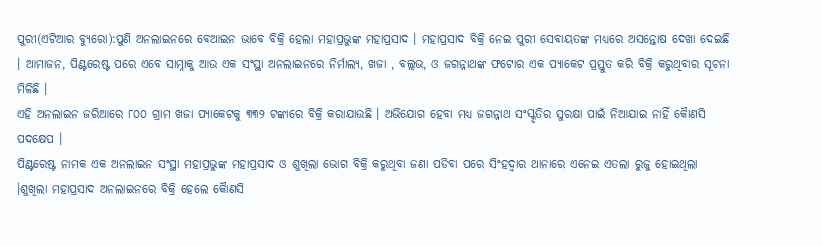ପୁରୀ(ଏଟିଆର ବ୍ୟୁରୋ):ପୁଣି ଅନଲାଇନରେ ବେଆଇନ ଭାବେ ବିକ୍ରି ହେଲା ମହାପ୍ରଭୁଙ୍କ ମହାପ୍ରସାଦ । ମହାପ୍ରସାଦ ବିକ୍ରି ନେଇ ପୁରୀ ସେବାୟତଙ୍କ ମଧ୍ୟରେ ଅସନ୍ତୋଷ ଦେଖା ଦେଇଛି । ଆମାଜନ, ପିଣ୍ଟରେଷ୍ଟ ପରେ ଏବେ ସାମ୍ନାକୁ ଆଉ ଏକ ସଂସ୍ଥା ଅନଲାଇନରେ ନିର୍ମାଲ୍ୟ, ଖଜା , ବଲ୍ଲଭ, ଓ ଜଗନ୍ନାଥଙ୍କ ଫଟୋର ଏକ ପ୍ୟାକେଟ ପ୍ରସ୍ତୁତ କରି ବିକ୍ରି କରୁଥିବାର ସୂଚନା ମିଳିଛି ।
ଏହି ଅନଲାଇନ ଜରିଆରେ ୮୦୦ ଗ୍ରାମ ଖଜା ପ୍ୟାକେଟକୁ ୩୩୨ ଟଙ୍କାରେ ବିକ୍ରି କରାଯାଉଛି । ଅଭିଯୋଗ ହେବା ମଧ୍ୟ ଜଗନ୍ନାଥ ସଂସ୍କୃତିର ସୁରକ୍ଷା ପାଇଁ ନିଆଯାଇ ନାହିଁ କୈାଣସି ପଦକ୍ଷେପ ।
ପିଣ୍ଟରେଷ୍ଟ ନାମକ ଏକ ଅନଲାଇନ ସଂସ୍ଥା ମହାପ୍ରଭୁଙ୍କ ମହାପ୍ରସାଦ ଓ ଶୁଖିଲା ଭୋଗ ବିକ୍ରି କରୁଥିବା ଜଣା ପଡିବା ପରେ ସିଂହଦ୍ବାର ଥାନାରେ ଏନେଇ ଏତଲା ରୁଜୁ ହୋଇଥିଲା ।ଶୁଖିଲା ମହାପ୍ରସାଦ ଅନଲାଇନରେ ବିକ୍ରି ହେଲେ କୈାଣସି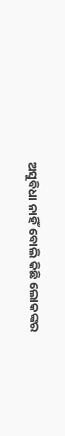ଅସୁବିଧା ନାହିଁ ବୋଲି କିଛି ଲୋକଙ୍କର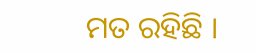ମତ ରହିଛି ।